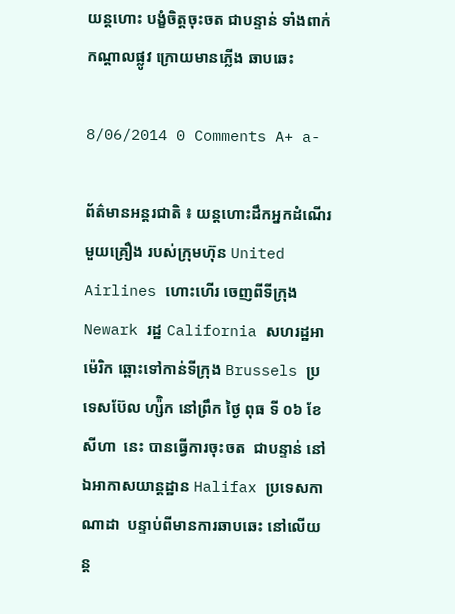យន្តហោះ បង្ខំចិត្តចុះចត ជាបន្ទាន់ ទាំងពាក់កណ្តាលផ្លូវ ក្រោយមានភ្លើង ឆាបឆេះ

8/06/2014 0 Comments A+ a-

ព័ត៌មានអន្តរជាតិ ៖ យន្តហោះដឹកអ្នកដំណើរមួយគ្រឿង របស់ក្រុមហ៊ុន United Airlines ហោះហើរ ចេញពីទីក្រុង Newark រដ្ឋ California សហរដ្ឋអាម៉េរិក ឆ្ពោះទៅកាន់ទីក្រុង Brussels ប្រទេសប៊ែល ហ្ស៉ិក នៅព្រឹក ថ្ងៃ ពុធ ទី ០៦ ខែ សីហា  នេះ បានធ្វើការចុះចត  ជាបន្ទាន់ នៅឯអាកាសយាន្តដ្ឋាន Halifax ប្រទេសកាណាដា  បន្ទាប់ពីមានការឆាបឆេះ នៅលើយន្ត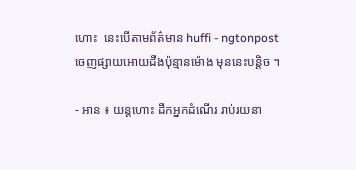ហោះ  នេះបើតាមព័ត៌មាន huffi - ngtonpost ចេញផ្សាយអោយដឹងប៉ុន្មានម៉ោង មុននេះបន្តិច ។

- អាន ៖ យន្តហោះ ដឹកអ្នកដំណើរ រាប់រយនា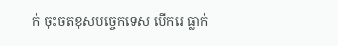ក់ ចុះចតខុសបច្ចេកទេស បើករេ ធ្លាក់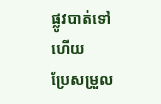ផ្លូវបាត់ទៅហើយ
ប្រែសម្រួល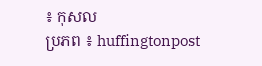៖ កុសល
ប្រភព ៖ huffingtonpost